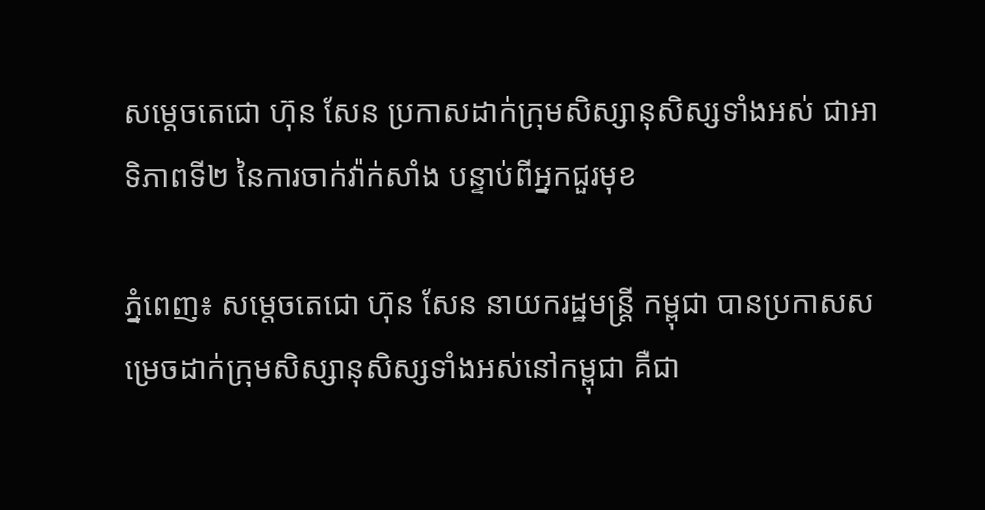សម្តេចតេជោ ហ៊ុន សែន ប្រកាសដាក់ក្រុមសិស្សានុសិស្សទាំងអស់ ជាអាទិភាពទី២ នៃការចាក់វ៉ាក់សាំង បន្ទាប់ពីអ្នកជួរមុខ

ភ្នំពេញ៖ សម្តេចតេជោ ហ៊ុន សែន នាយករដ្ឋមន្រ្តី កម្ពុជា បានប្រកាសសម្រេចដាក់ក្រុមសិស្សានុសិស្សទាំងអស់នៅកម្ពុជា គឺជា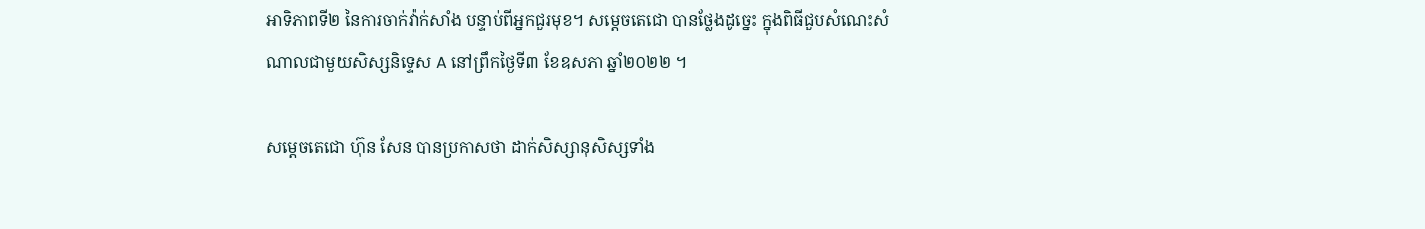អាទិភាពទី២ នៃការចាក់វ៉ាក់សាំង បន្ទាប់ពីអ្នកជួរមុខ។ សម្ដេចតេជោ បានថ្លែងដូច្នេះ ក្នុងពិធីជួបសំណេះសំណាលជាមួយសិស្សនិទ្ទេស A នៅព្រឹកថ្ងៃទី៣ ខែឧសភា ឆ្នាំ២០២២ ។

សម្ដេចតេជោ ហ៊ុន សែន បានប្រកាសថា ដាក់សិស្សានុសិស្សទាំង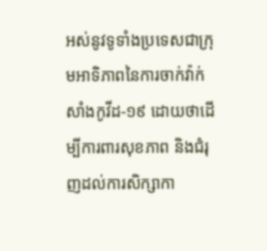អស់នូវទូទាំងប្រទេសជាក្រុមអាទិភាពនៃការចាក់វ៉ាក់សាំងកូវីដ-១៩ ដោយថាដើម្បីការពារសុខភាព និងជំរុញដល់ការសិក្សាកា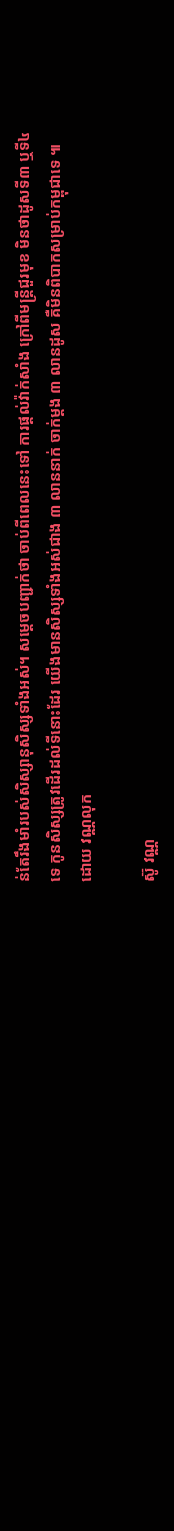ន់តែរឹងមាំរបស់សិស្សានុសិស្សទាំងអស់។ សម្ដេចបញ្ជាក់ថា ចាប់ពីពេលនេះទៅ ការផ្តល់វ៉ាក់សាំង ក្រៅពីមន្រ្តីជួរមុខ មិនថាដូសទី៣ ឬទី៤ ទេ កូនសិស្សត្រូវដើរដល់ទីនោះដែរ យើងមានសិស្សទាំងអស់ជាង ៣ លាននាក់ ចាក់ម្តង ៣ លានដូស គឺមិនពិបាកសម្រាប់កម្ពុជាទេ ៕ ដោយ វណ្ណលុក

ស៊ូ វណ្ណ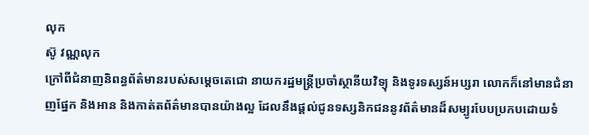លុក
ស៊ូ វណ្ណលុក
ក្រៅពីជំនាញនិពន្ធព័ត៌មានរបស់សម្ដេចតេជោ នាយករដ្ឋមន្ត្រីប្រចាំស្ថានីយវិទ្យុ និងទូរទស្សន៍អប្សរា លោកក៏នៅមានជំនាញផ្នែក និងអាន និងកាត់តព័ត៌មានបានយ៉ាងល្អ ដែលនឹងផ្ដល់ជូនទស្សនិកជននូវព័ត៌មានដ៏សម្បូរបែបប្រកបដោយទំ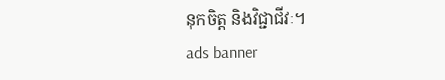នុកចិត្ត និងវិជ្ជាជីវៈ។
ads banner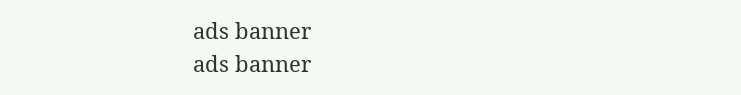ads banner
ads banner